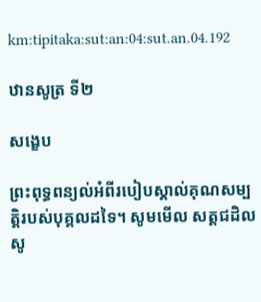km:tipitaka:sut:an:04:sut.an.04.192

ឋានសូត្រ ទី២

សង្ខេប

ព្រះពុទ្ធពន្យល់អំពីរបៀបស្គាល់គុណសម្បត្ដិរបស់បុគ្គលដទៃ។ សូមមើល សត្តជដិលសូ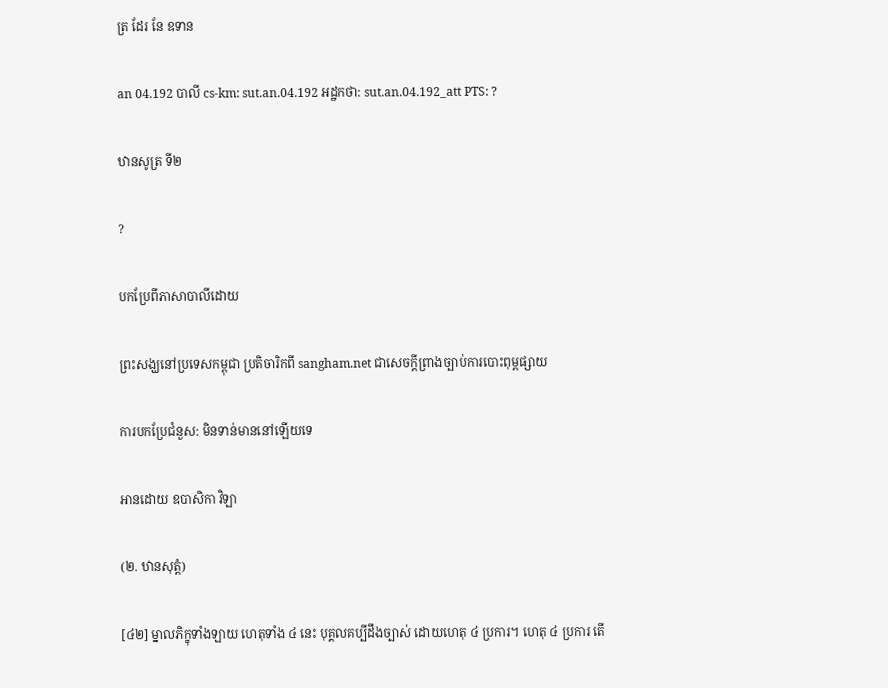ត្រ ដែរ នែ ឧទាន

an 04.192 បាលី cs-km: sut.an.04.192 អដ្ឋកថា: sut.an.04.192_att PTS: ?

ឋានសូត្រ ទី២

?

បកប្រែពីភាសាបាលីដោយ

ព្រះសង្ឃនៅប្រទេសកម្ពុជា ប្រតិចារិកពី sangham.net ជាសេចក្តីព្រាងច្បាប់ការបោះពុម្ពផ្សាយ

ការបកប្រែជំនួស: មិនទាន់មាននៅឡើយទេ

អានដោយ ឧបាសិកា វិឡា

(២. ឋានសុត្តំ)

[៤២] ម្នាលភិក្ខុទាំងឡាយ ហេតុទាំង ៤ នេះ បុគ្គលគប្បីដឹងច្បាស់ ដោយហេតុ ៤ ប្រការ។ ហេតុ ៤ ប្រការ តើ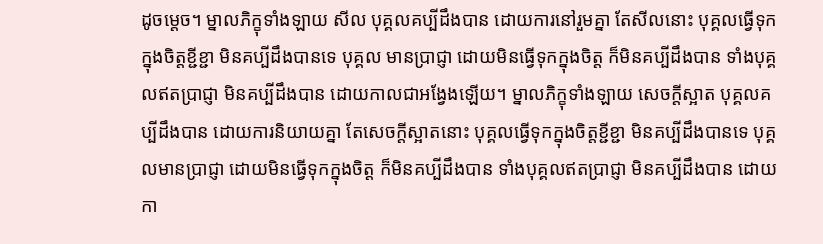ដូចម្ដេច។ ម្នាលភិក្ខុទាំងឡាយ សីល បុគ្គលគប្បីដឹងបាន ដោយការនៅរួមគ្នា តែសីលនោះ បុគ្គលធ្វើទុកក្នុងចិត្តខ្ជីខ្ជា មិនគប្បីដឹងបានទេ បុគ្គល មានបា្រជ្ញា ដោយមិនធ្វើទុកក្នុងចិត្ត ក៏មិនគប្បីដឹងបាន ទាំងបុគ្គលឥតបា្រជ្ញា មិនគប្បីដឹងបាន ដោយកាលជាអង្វែងឡើយ។ ម្នាលភិក្ខុទាំងឡាយ សេចក្ដីស្អាត បុគ្គលគប្បីដឹងបាន ដោយការនិយាយគ្នា តែសេចក្ដីស្អាតនោះ បុគ្គលធ្វើទុកក្នុងចិត្តខ្ជីខ្ជា មិនគប្បីដឹងបានទេ បុគ្គលមានបា្រជ្ញា ដោយមិនធ្វើទុកក្នុងចិត្ត ក៏មិនគប្បីដឹងបាន ទាំងបុគ្គលឥតបា្រជ្ញា មិនគប្បីដឹងបាន ដោយកា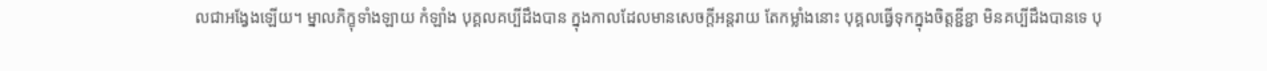លជាអង្វែងឡើយ។ ម្នាលភិក្ខុទាំងឡាយ កំឡាំង បុគ្គលគប្បីដឹងបាន ក្នុងកាលដែលមានសេចក្ដីអន្តរាយ តែកម្លាំងនោះ បុគ្គលធ្វើទុកក្នុងចិត្តខ្ជីខ្ជា មិនគប្បីដឹងបានទេ បុ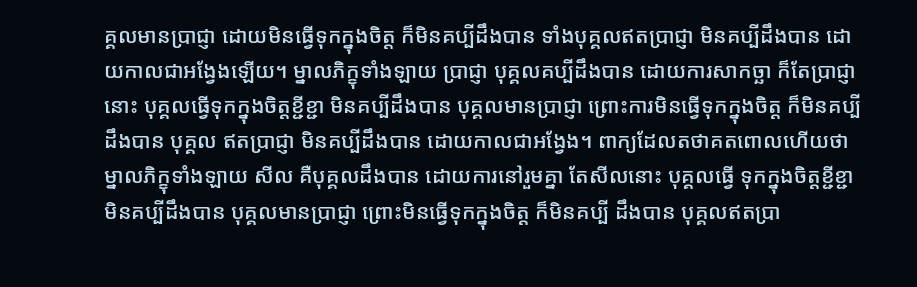គ្គលមានបា្រជ្ញា ដោយមិនធ្វើទុកក្នុងចិត្ត ក៏មិនគប្បីដឹងបាន ទាំងបុគ្គលឥតបា្រជ្ញា មិនគប្បីដឹងបាន ដោយកាលជាអង្វែងឡើយ។ ម្នាលភិក្ខុទាំងឡាយ បា្រជ្ញា បុគ្គលគប្បីដឹងបាន ដោយការសាកច្ឆា ក៏តែបា្រជ្ញានោះ បុគ្គលធ្វើទុកក្នុងចិត្តខ្ជីខ្ជា មិនគប្បីដឹងបាន បុគ្គលមានបា្រជ្ញា ព្រោះការមិនធ្វើទុកក្នុងចិត្ត ក៏មិនគប្បីដឹងបាន បុគ្គល ឥតបា្រជ្ញា មិនគប្បីដឹងបាន ដោយកាលជាអង្វែង។ ពាក្យដែលតថាគតពោលហើយថា ម្នាលភិក្ខុទាំងឡាយ សីល គឺបុគ្គលដឹងបាន ដោយការនៅរួមគ្នា តែសីលនោះ បុគ្គលធ្វើ ទុកក្នុងចិត្តខ្ជីខ្ជា មិនគប្បីដឹងបាន បុគ្គលមានបា្រជ្ញា ព្រោះមិនធ្វើទុកក្នុងចិត្ត ក៏មិនគប្បី ដឹងបាន បុគ្គលឥតបា្រ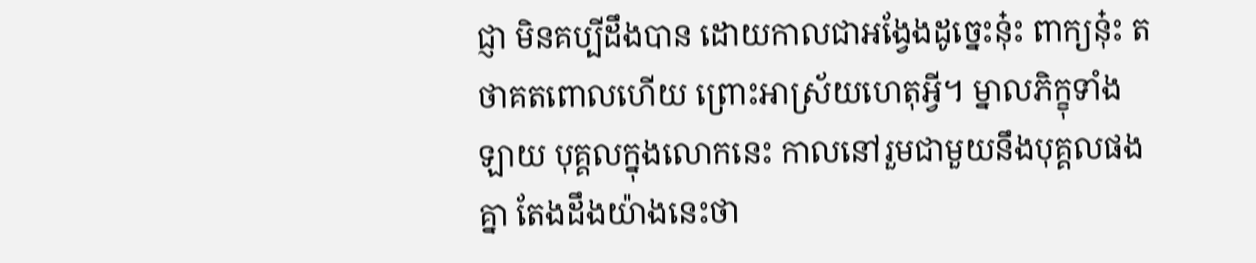ជ្ញា មិនគប្បីដឹងបាន ដោយកាលជាអង្វែងដូច្នេះនុ៎ះ ពាក្យនុ៎ះ តថាគតពោលហើយ ព្រោះអាស្រ័យហេតុអ្វី។ ម្នាលភិក្ខុទាំងឡាយ បុគ្គលក្នុងលោកនេះ កាលនៅរួមជាមួយនឹងបុគ្គលផងគ្នា តែងដឹងយ៉ាងនេះថា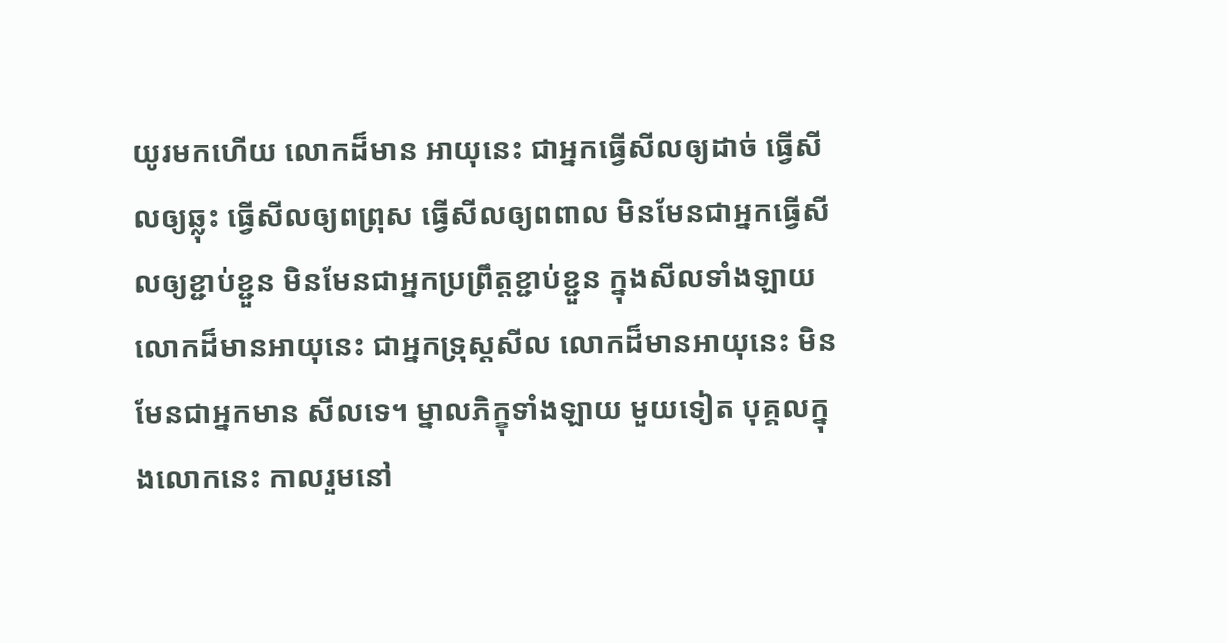យូរមកហើយ លោកដ៏មាន អាយុនេះ ជាអ្នកធ្វើសីលឲ្យដាច់ ធ្វើសីលឲ្យឆ្លុះ ធ្វើសីលឲ្យពព្រុស ធ្វើសីលឲ្យពពាល មិនមែនជាអ្នកធ្វើសីលឲ្យខ្ជាប់ខ្ជួន មិនមែនជាអ្នកប្រព្រឹត្តខ្ជាប់ខ្ជួន ក្នុងសីលទាំងឡាយ លោកដ៏មានអាយុនេះ ជាអ្នកទ្រុស្តសីល លោកដ៏មានអាយុនេះ មិនមែនជាអ្នកមាន សីលទេ។ ម្នាលភិក្ខុទាំងឡាយ មួយទៀត បុគ្គលក្នុងលោកនេះ កាលរួមនៅ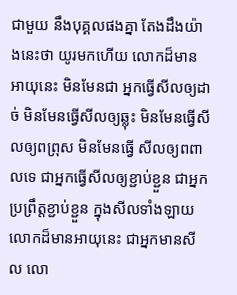ជាមួយ នឹងបុគ្គលផងគ្នា តែងដឹងយ៉ាងនេះថា យូរមកហើយ លោកដ៏មានអាយុនេះ មិនមែនជា អ្នកធ្វើសីលឲ្យដាច់ មិនមែនធ្វើសីលឲ្យឆ្លុះ មិនមែនធ្វើសីលឲ្យពព្រុស មិនមែនធ្វើ សីលឲ្យពពាលទេ ជាអ្នកធ្វើសីលឲ្យខ្ជាប់ខ្ជួន ជាអ្នកប្រព្រឹត្តខ្ជាប់ខ្ជួន ក្នុងសីលទាំងឡាយ លោកដ៏មានអាយុនេះ ជាអ្នកមានសីល លោ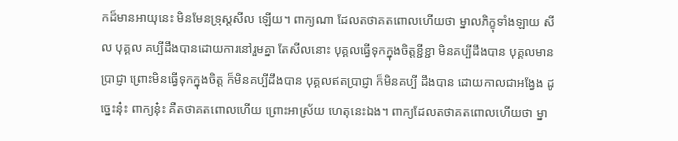កដ៏មានអាយុនេះ មិនមែនទ្រុស្តសីល ឡើយ។ ពាក្យណា ដែលតថាគតពោលហើយថា ម្នាលភិក្ខុទាំងឡាយ សីល បុគ្គល គប្បីដឹងបានដោយការនៅរួមគ្នា តែសីលនោះ បុគ្គលធ្វើទុកក្នុងចិត្តខ្ជីខ្ជា មិនគប្បីដឹងបាន បុគ្គលមានបា្រជ្ញា ព្រោះមិនធ្វើទុកក្នុងចិត្ត ក៏មិនគប្បីដឹងបាន បុគ្គលឥតបា្រជ្ញា ក៏មិនគប្បី ដឹងបាន ដោយកាលជាអង្វែង ដូច្នេះនុ៎ះ ពាក្យនុ៎ះ គឺតថាគតពោលហើយ ព្រោះអាស្រ័យ ហេតុនេះឯង។ ពាក្យដែលតថាគតពោលហើយថា ម្នា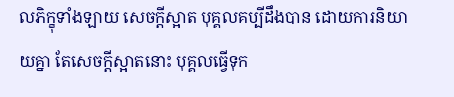លភិក្ខុទាំងឡាយ សេចក្ដីស្អាត បុគ្គលគប្បីដឹងបាន ដោយការនិយាយគ្នា តែសេចក្ដីស្អាតនោះ បុគ្គលធ្វើទុក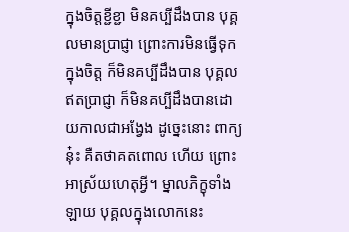ក្នុងចិត្តខ្ជីខ្ជា មិនគប្បីដឹងបាន បុគ្គលមានបា្រជ្ញា ព្រោះការមិនធ្វើទុកក្នុងចិត្ត ក៏មិនគប្បីដឹងបាន បុគ្គល ឥតបា្រជ្ញា ក៏មិនគប្បីដឹងបានដោយកាលជាអង្វែង ដូច្នេះនោះ ពាក្យនុ៎ះ គឺតថាគតពោល ហើយ ព្រោះអាស្រ័យហេតុអ្វី។ ម្នាលភិក្ខុទាំងឡាយ បុគ្គលក្នុងលោកនេះ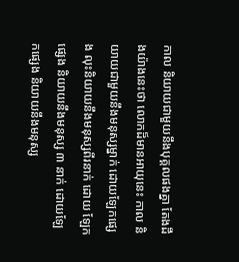កាល និយាយជាមួយនឹងបុគ្គលផងគ្នា តែងដឹងយ៉ាងនេះថា លោកដ៏មានអាយុនេះ កាល និយាយជាមួយនឹងមនុស្សម្នាក់ ដោយឡែកផ្សេង លុះនិយាយនឹងមនុស្សពីរនាក់ ដោយ ឡែកផ្សេង និយាយនឹងមនុស្ស ៣ នាក់ ដោយឡែកផ្សេង និយាយនឹងមនុស្ស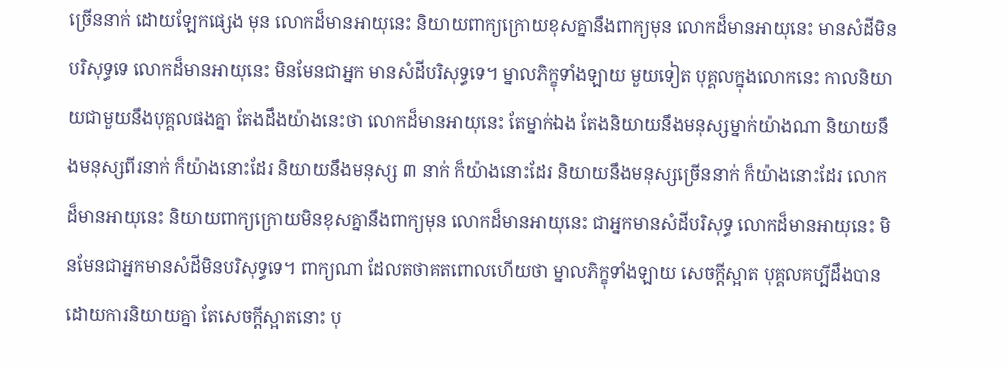ច្រើននាក់ ដោយឡែកផ្សេង មុន លោកដ៏មានអាយុនេះ និយាយពាក្យក្រោយខុសគ្នានឹងពាក្យមុន លោកដ៏មានអាយុនេះ មានសំដីមិនបរិសុទ្ធទេ លោកដ៏មានអាយុនេះ មិនមែនជាអ្នក មានសំដីបរិសុទ្ធទេ។ ម្នាលភិក្ខុទាំងឡាយ មួយទៀត បុគ្គលក្នុងលោកនេះ កាលនិយាយជាមួយនឹងបុគ្គលផងគ្នា តែងដឹងយ៉ាងនេះថា លោកដ៏មានអាយុនេះ តែម្នាក់ឯង តែងនិយាយនឹងមនុស្សម្នាក់យ៉ាងណា និយាយនឹងមនុស្សពីរនាក់ ក៏យ៉ាងនោះដែរ និយាយនឹងមនុស្ស ៣ នាក់ ក៏យ៉ាងនោះដែរ និយាយនឹងមនុស្សច្រើននាក់ ក៏យ៉ាងនោះដែរ លោកដ៏មានអាយុនេះ និយាយពាក្យក្រោយមិនខុសគ្នានឹងពាក្យមុន លោកដ៏មានអាយុនេះ ជាអ្នកមានសំដីបរិសុទ្ធ លោកដ៏មានអាយុនេះ មិនមែនជាអ្នកមានសំដីមិនបរិសុទ្ធទេ។ ពាក្យណា ដែលតថាគតពោលហើយថា ម្នាលភិក្ខុទាំងឡាយ សេចក្ដីស្អាត បុគ្គលគប្បីដឹងបាន ដោយការនិយាយគ្នា តែសេចក្ដីស្អាតនោះ បុ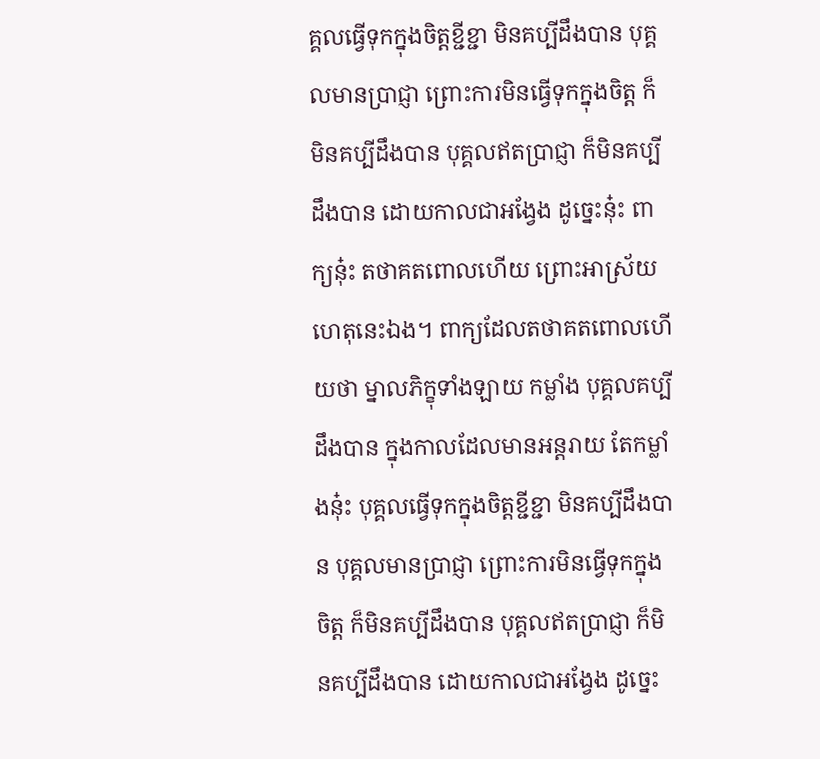គ្គលធ្វើទុកក្នុងចិត្តខ្ជីខ្ជា មិនគប្បីដឹងបាន បុគ្គលមានបា្រជ្ញា ព្រោះការមិនធ្វើទុកក្នុងចិត្ត ក៏មិនគប្បីដឹងបាន បុគ្គលឥតបា្រជ្ញា ក៏មិនគប្បីដឹងបាន ដោយកាលជាអង្វែង ដូច្នេះនុ៎ះ ពាក្យនុ៎ះ តថាគតពោលហើយ ព្រោះអាស្រ័យហេតុនេះឯង។ ពាក្យដែលតថាគតពោលហើយថា ម្នាលភិក្ខុទាំងឡាយ កម្លាំង បុគ្គលគប្បីដឹងបាន ក្នុងកាលដែលមានអន្តរាយ តែកម្លាំងនុ៎ះ បុគ្គលធ្វើទុកក្នុងចិត្តខ្ជីខ្ជា មិនគប្បីដឹងបាន បុគ្គលមានបា្រជ្ញា ព្រោះការមិនធ្វើទុកក្នុងចិត្ត ក៏មិនគប្បីដឹងបាន បុគ្គលឥតបា្រជ្ញា ក៏មិនគប្បីដឹងបាន ដោយកាលជាអង្វែង ដូច្នេះ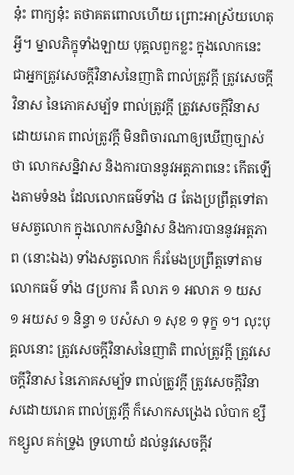នុ៎ះ ពាក្យនុ៎ះ តថាគតពោលហើយ ព្រោះអាស្រ័យហេតុអ្វី។ ម្នាលភិក្ខុទាំងឡាយ បុគ្គលពួកខ្លះ ក្នុងលោកនេះ ជាអ្នកត្រូវសេចក្ដីវិនាសនៃញាតិ ពាល់ត្រូវក្ដី ត្រូវសេចក្ដីវិនាស នៃភោគសម្ប័ទ ពាល់ត្រូវក្ដី ត្រូវសេចក្តីវិនាសដោយរោគ ពាល់ត្រូវក្តី មិនពិចារណាឲ្យឃើញច្បាស់ថា លោកសន្និវាស និងការបាននូវអត្តភាពនេះ កើតឡើងតាមទំនង ដែលលោកធម៌ទាំង ៨ តែងប្រព្រឹត្តទៅតាមសត្វលោក ក្នុងលោកសន្និវាស និងការបាននូវអត្តភាព (នោះឯង) ទាំងសត្វលោក ក៏រមែងប្រព្រឹត្តទៅតាមលោកធម៌ ទាំង ៨ប្រការ គឺ លាភ ១ អលាភ ១ យស ១ អយស ១ និន្ទា ១ បសំសា ១ សុខ ១ ទុក្ខ ១។ លុះបុគ្គលនោះ ត្រូវសេចក្ដីវិនាសនៃញាតិ ពាល់ត្រូវក្ដី ត្រូវសេចក្ដីវិនាស នៃភោគសម្ប័ទ ពាល់ត្រូវក្ដី ត្រូវសេចក្ដីវិនាសដោយរោគ ពាល់ត្រូវក្ដី ក៏សោកសង្រេង លំបាក ខ្សឹកខ្សួល គក់ទ្រូង ទ្រហោយំ ដល់នូវសេចក្ដីវ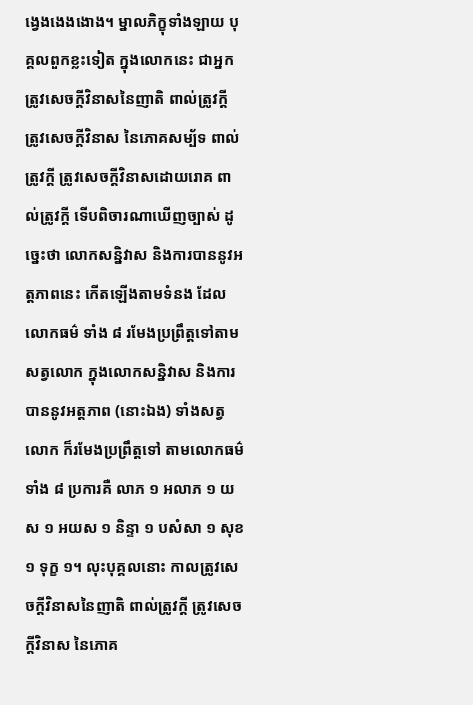ង្វេងងេងងោង។ ម្នាលភិក្ខុទាំងឡាយ បុគ្គលពួកខ្លះទៀត ក្នុងលោកនេះ ជាអ្នកត្រូវសេចក្ដីវិនាសនៃញាតិ ពាល់ត្រូវក្ដី ត្រូវសេចក្ដីវិនាស នៃភោគសម្ប័ទ ពាល់ត្រូវក្ដី ត្រូវសេចក្ដីវិនាសដោយរោគ ពាល់ត្រូវក្ដី ទើបពិចារណាឃើញច្បាស់ ដូច្នេះថា លោកសន្និវាស និងការបាននូវអត្តភាពនេះ កើតឡើងតាមទំនង ដែលលោកធម៌ ទាំង ៨ រមែងប្រព្រឹត្តទៅតាមសត្វលោក ក្នុងលោកសន្និវាស និងការបាននូវអត្តភាព (នោះឯង) ទាំងសត្វលោក ក៏រមែងប្រព្រឹត្តទៅ តាមលោកធម៌ ទាំង ៨ ប្រការគឺ លាភ ១ អលាភ ១ យស ១ អយស ១ និន្ទា ១ បសំសា ១ សុខ ១ ទុក្ខ ១។ លុះបុគ្គលនោះ កាលត្រូវសេចក្ដីវិនាសនៃញាតិ ពាល់ត្រូវក្ដី ត្រូវសេចក្ដីវិនាស នៃភោគ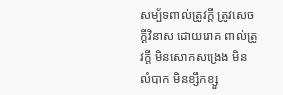សម្ប័ទពាល់ត្រូវក្ដី ត្រូវសេចក្ដីវិនាស ដោយរោគ ពាល់ត្រូវក្ដី មិនសោកសង្រេង មិនលំបាក មិនខ្សឹកខ្សួ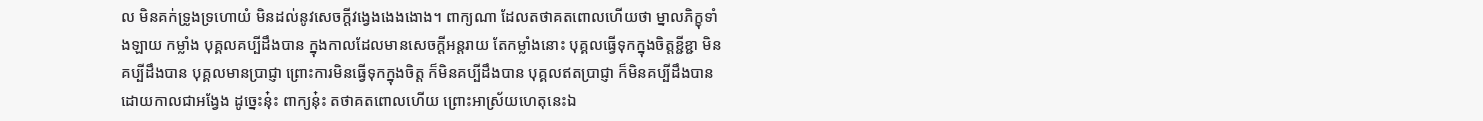ល មិនគក់ទ្រូងទ្រហោយំ មិនដល់នូវសេចក្ដីវង្វេងងេងងោង។ ពាក្យណា ដែលតថាគតពោលហើយថា ម្នាលភិក្ខុទាំងឡាយ កម្លាំង បុគ្គលគប្បីដឹងបាន ក្នុងកាលដែលមានសេចក្ដីអន្តរាយ តែកម្លាំងនោះ បុគ្គលធ្វើទុកក្នុងចិត្តខ្ជីខ្ជា មិនគប្បីដឹងបាន បុគ្គលមានបា្រជ្ញា ព្រោះការមិនធ្វើទុកក្នុងចិត្ត ក៏មិនគប្បីដឹងបាន បុគ្គលឥតបា្រជ្ញា ក៏មិនគប្បីដឹងបាន ដោយកាលជាអង្វែង ដូច្នេះនុ៎ះ ពាក្យនុ៎ះ តថាគតពោលហើយ ព្រោះអាស្រ័យហេតុនេះឯ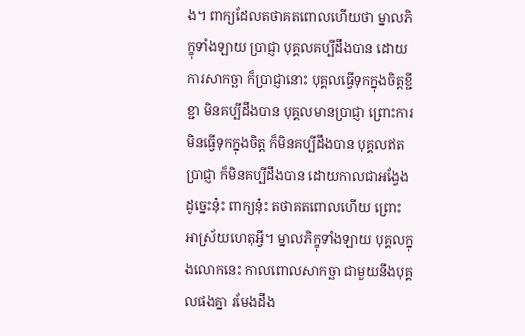ង។ ពាក្យដែលតថាគតពោលហើយថា ម្នាលភិក្ខុទាំងឡាយ បា្រជ្ញា បុគ្គលគប្បីដឹងបាន ដោយការសាកច្ឆា ក៏បា្រជ្ញានោះ បុគ្គលធ្វើទុកក្នុងចិត្តខ្ជីខ្ជា មិនគប្បីដឹងបាន បុគ្គលមានបា្រជ្ញា ព្រោះការមិនធ្វើទុកក្នុងចិត្ត ក៏មិនគប្បីដឹងបាន បុគ្គលឥតប្រាជ្ញា ក៏មិនគប្បីដឹងបាន ដោយកាលជាអង្វែង ដូច្នេះនុ៎ះ ពាក្យនុ៎ះ តថាគតពោលហើយ ព្រោះអាស្រ័យហេតុអ្វី។ ម្នាលភិក្ខុទាំងឡាយ បុគ្គលក្នុងលោកនេះ កាលពោលសាកច្ឆា ជាមួយនឹងបុគ្គលផងគ្នា រមែងដឹង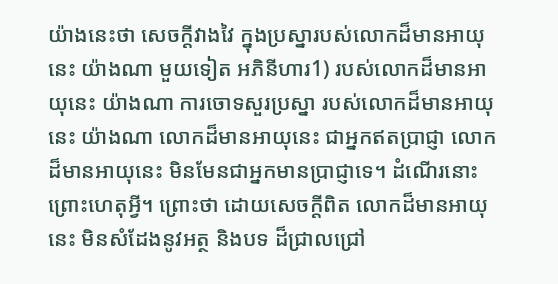យ៉ាងនេះថា សេចក្តីវាងវៃ ក្នុងប្រស្នារបស់លោកដ៏មានអាយុនេះ យ៉ាងណា មួយទៀត អភិនីហារ1) របស់លោកដ៏មានអាយុនេះ យ៉ាងណា ការចោទសួរប្រស្នា របស់លោកដ៏មានអាយុនេះ យ៉ាងណា លោកដ៏មានអាយុនេះ ជាអ្នកឥតប្រាជ្ញា លោកដ៏មានអាយុនេះ មិនមែនជាអ្នកមានប្រាជ្ញាទេ។ ដំណើរនោះ ព្រោះហេតុអ្វី។ ព្រោះថា ដោយសេចក្តីពិត លោកដ៏មានអាយុនេះ មិនសំដែងនូវអត្ថ និងបទ ដ៏ជ្រាលជ្រៅ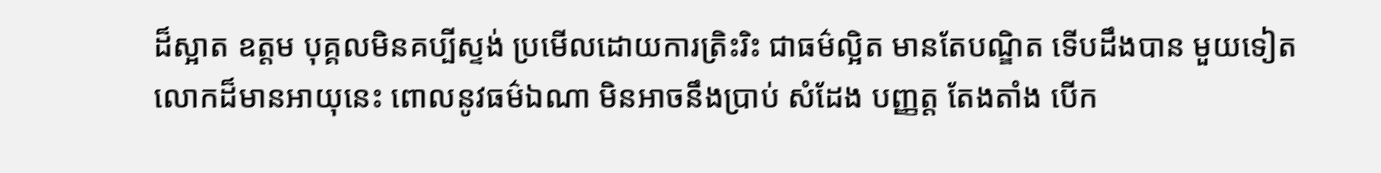ដ៏ស្អាត ឧត្តម បុគ្គលមិនគប្បីស្ទង់ ប្រមើលដោយការត្រិះរិះ ជាធម៌ល្អិត មានតែបណ្ឌិត ទើបដឹងបាន មួយទៀត លោកដ៏មានអាយុនេះ ពោលនូវធម៌ឯណា មិនអាចនឹងប្រាប់ សំដែង បញ្ញត្ត តែងតាំង បើក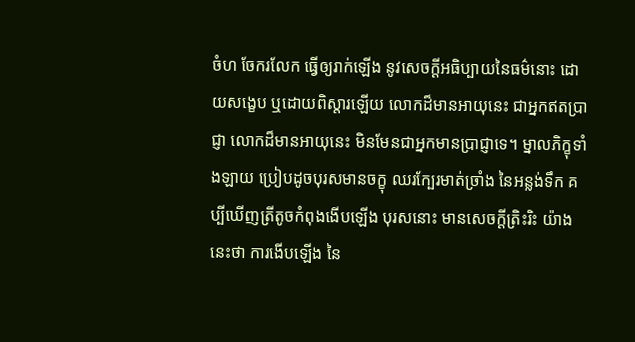ចំហ ចែករលែក ធ្វើឲ្យរាក់ឡើង នូវសេចក្តីអធិប្បាយនៃធម៌នោះ ដោយសង្ខេប ឬដោយពិស្តារឡើយ លោកដ៏មានអាយុនេះ ជាអ្នកឥតប្រាជ្ញា លោកដ៏មានអាយុនេះ មិនមែនជាអ្នកមានប្រាជ្ញាទេ។ ម្នាលភិក្ខុទាំងឡាយ ប្រៀបដូចបុរសមានចក្ខុ ឈរក្បែរមាត់ច្រាំង នៃអន្លង់ទឹក គប្បីឃើញត្រីតូចកំពុងងើបឡើង បុរសនោះ មានសេចក្តីត្រិះរិះ យ៉ាងនេះថា ការងើបឡើង នៃ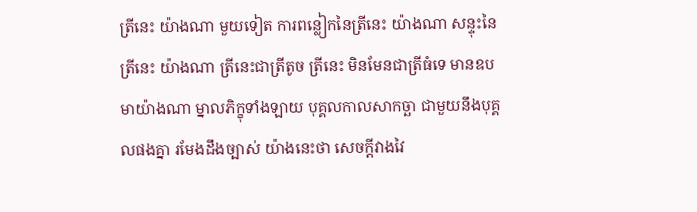ត្រីនេះ យ៉ាងណា មួយទៀត ការពន្លៀកនៃត្រីនេះ យ៉ាងណា សន្ទុះនៃត្រីនេះ យ៉ាងណា ត្រីនេះជាត្រីតូច ត្រីនេះ មិនមែនជាត្រីធំទេ មានឧបមាយ៉ាងណា ម្នាលភិក្ខុទាំងឡាយ បុគ្គលកាលសាកច្ឆា ជាមួយនឹងបុគ្គលផងគ្នា រមែងដឹងច្បាស់ យ៉ាងនេះថា សេចក្តីវាងវៃ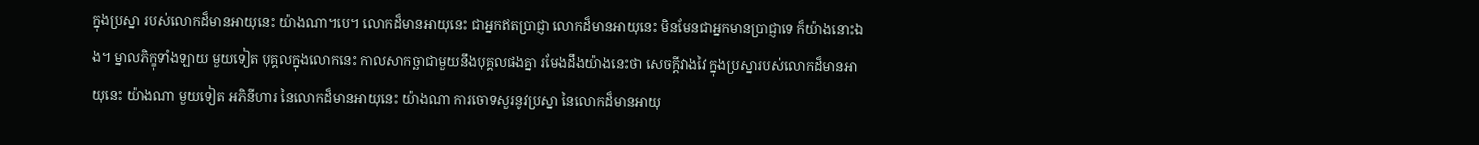ក្នុងប្រស្នា របស់លោកដ៏មានអាយុនេះ យ៉ាងណា។បេ។ លោកដ៏មានអាយុនេះ ជាអ្នកឥតប្រាជ្ញា លោកដ៏មានអាយុនេះ មិនមែនជាអ្នកមានប្រាជ្ញាទេ ក៏យ៉ាងនោះឯង។ ម្នាលភិក្ខុទាំងឡាយ មួយទៀត បុគ្គលក្នុងលោកនេះ កាលសាកច្ឆាជាមួយនឹងបុគ្គលផងគ្នា រមែងដឹងយ៉ាងនេះថា សេចក្តីវាងវៃ ក្នុងប្រស្នារបស់លោកដ៏មានអាយុនេះ យ៉ាងណា មួយទៀត អភិនីហារ នៃលោកដ៏មានអាយុនេះ យ៉ាងណា ការចោទសួរនូវប្រស្នា នៃលោកដ៏មានអាយុ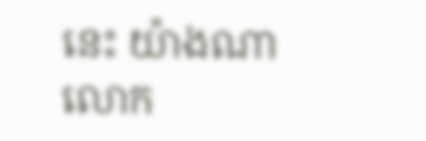នេះ យ៉ាងណា លោក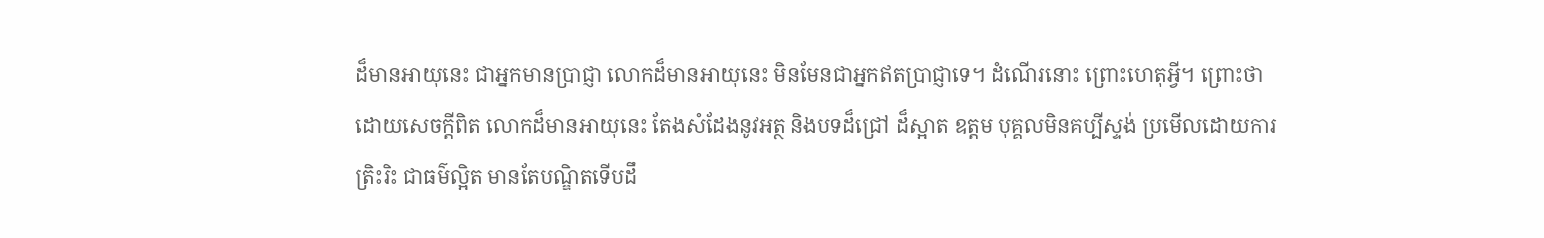ដ៏មានអាយុនេះ ជាអ្នកមានប្រាជ្ញា លោកដ៏មានអាយុនេះ មិនមែនជាអ្នកឥតប្រាជ្ញាទេ។ ដំណើរនោះ ព្រោះហេតុអ្វី។ ព្រោះថា ដោយសេចក្តីពិត លោកដ៏មានអាយុនេះ តែងសំដែងនូវអត្ថ និងបទដ៏ជ្រៅ ដ៏ស្អាត ឧត្តម បុគ្គលមិនគប្បីស្ទង់ ប្រមើលដោយការត្រិះរិះ ជាធម៌ល្អិត មានតែបណ្ឌិតទើបដឹ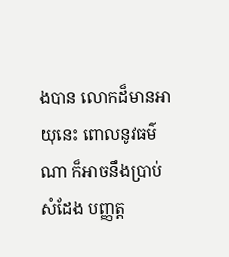ងបាន លោកដ៏មានអាយុនេះ ពោលនូវធម៌ណា ក៏អាចនឹងប្រាប់ សំដែង បញ្ញត្ត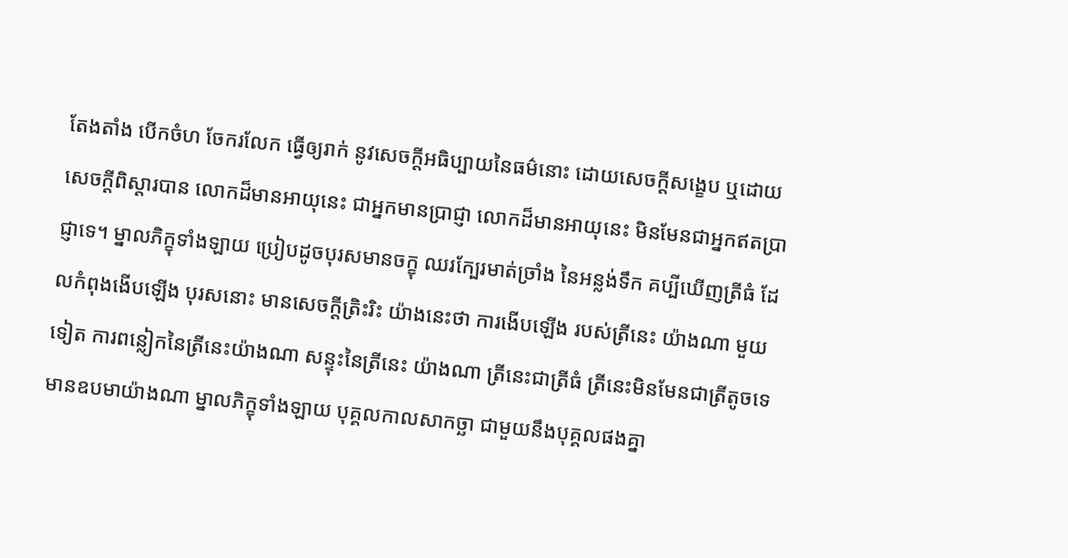តែងតាំង បើកចំហ ចែករលែក ធ្វើឲ្យរាក់ នូវសេចក្ដីអធិប្បាយនៃធម៌នោះ ដោយសេចក្ដីសង្ខេប ឬដោយសេចក្ដីពិស្តារបាន លោកដ៏មានអាយុនេះ ជាអ្នកមានបា្រជ្ញា លោកដ៏មានអាយុនេះ មិនមែនជាអ្នកឥតប្រាជ្ញាទេ។ ម្នាលភិក្ខុទាំងឡាយ ប្រៀបដូចបុរសមានចក្ខុ ឈរក្បែរមាត់ច្រាំង នៃអន្លង់ទឹក គប្បីឃើញត្រីធំ ដែលកំពុងងើបឡើង បុរសនោះ មានសេចក្ដីត្រិះរិះ យ៉ាងនេះថា ការងើបឡើង របស់ត្រីនេះ យ៉ាងណា មួយទៀត ការពន្លៀកនៃត្រីនេះយ៉ាងណា សន្ទុះនៃត្រីនេះ យ៉ាងណា ត្រីនេះជាត្រីធំ ត្រីនេះមិនមែនជាត្រីតូចទេ មានឧបមាយ៉ាងណា ម្នាលភិក្ខុទាំងឡាយ បុគ្គលកាលសាកច្ឆា ជាមួយនឹងបុគ្គលផងគ្នា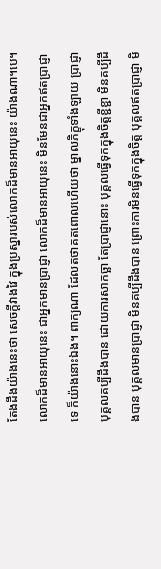តែងដឹងយ៉ាងនេះថា សេចក្ដីវាងវៃ ក្នុងប្រស្នារបស់លោកដ៏មានអាយុនេះ យ៉ាងណា។បេ។ លោកដ៏មានអាយុនេះ ជាអ្នកមានប្រាជ្ញា លោកដ៏មានអាយុនេះ មិនមែនជាអ្នកឥតបា្រជ្ញាទេ ក៏យ៉ាងនោះឯង។ ពាក្យណា ដែលតថាគតពោលហើយថា ម្នាលភិក្ខុទាំងឡាយ បា្រជ្ញា បុគ្គលគប្បីដឹងបាន ដោយការសាកច្ឆា តែបា្រជ្ញានោះ បុគ្គលធ្វើទុកក្នុងចិត្តខ្ជីខ្ជា មិនគប្បីដឹងបាន បុគ្គលមានបា្រជ្ញា មិនគប្បីដឹងបាន ព្រោះការមិនធ្វើទុកក្នុងចិត្ត បុគ្គលឥតបា្រជ្ញា មិ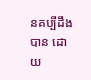នគប្បីដឹងបាន ដោយ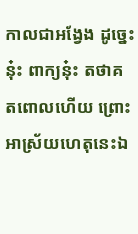កាលជាអង្វែង ដូច្នេះនុ៎ះ ពាក្យនុ៎ះ តថាគតពោលហើយ ព្រោះអាស្រ័យហេតុនេះឯ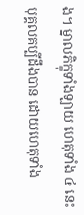ង។ ម្នាលភិក្ខុទាំងឡាយ ហេតុទាំង ៤ នេះ បុគ្គលគប្បីដឹងបាន ដោយហេតុទាំង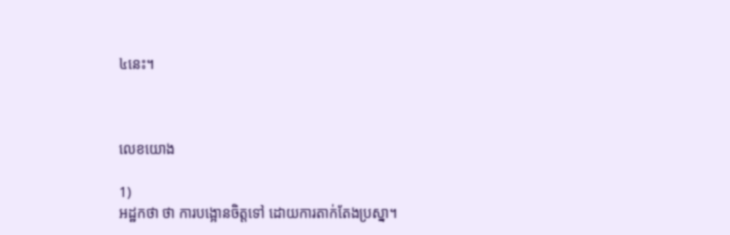៤នេះ។



លេខយោង

1)
អដ្ឋកថា ថា ការបង្អោនចិត្តទៅ ដោយការតាក់តែងប្រស្នា។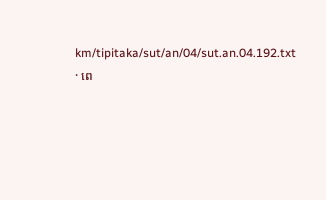km/tipitaka/sut/an/04/sut.an.04.192.txt · ពេ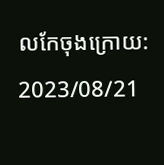លកែចុងក្រោយ: 2023/08/21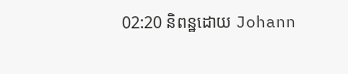02:20 និពន្ឋដោយ Johann